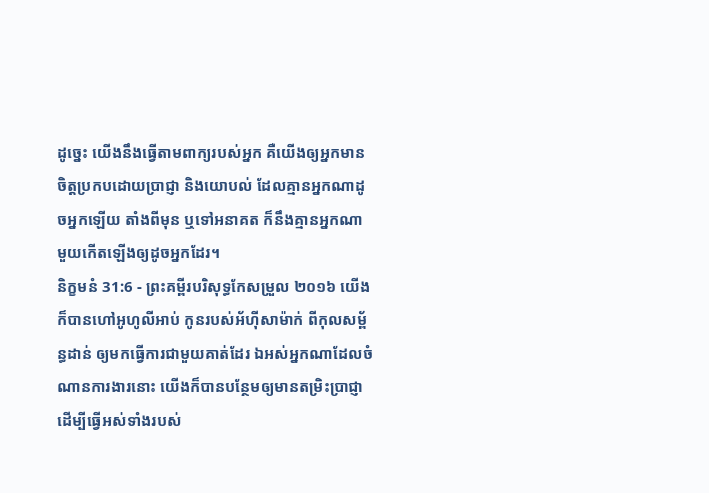ដូច្នេះ យើងនឹងធ្វើតាមពាក្យរបស់អ្នក គឺយើងឲ្យអ្នកមានចិត្តប្រកបដោយប្រាជ្ញា និងយោបល់ ដែលគ្មានអ្នកណាដូចអ្នកឡើយ តាំងពីមុន ឬទៅអនាគត ក៏នឹងគ្មានអ្នកណាមួយកើតឡើងឲ្យដូចអ្នកដែរ។
និក្ខមនំ 31:6 - ព្រះគម្ពីរបរិសុទ្ធកែសម្រួល ២០១៦ យើងក៏បានហៅអូហូលីអាប់ កូនរបស់អ័ហ៊ីសាម៉ាក់ ពីកុលសម្ព័ន្ធដាន់ ឲ្យមកធ្វើការជាមួយគាត់ដែរ ឯអស់អ្នកណាដែលចំណានការងារនោះ យើងក៏បានបន្ថែមឲ្យមានតម្រិះប្រាជ្ញា ដើម្បីធ្វើអស់ទាំងរបស់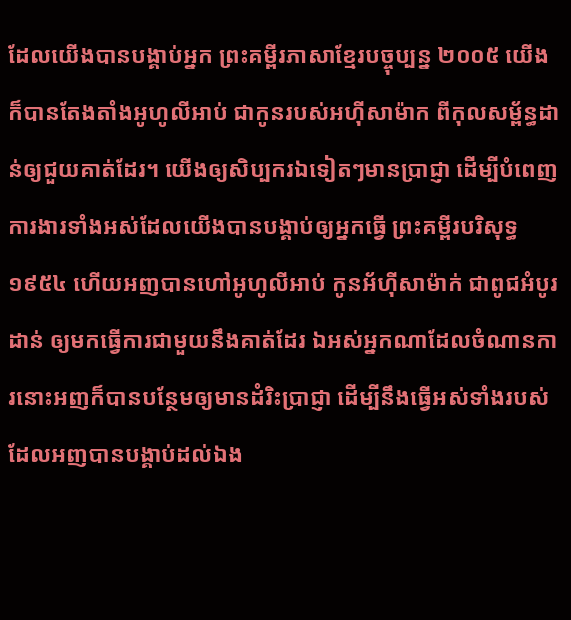ដែលយើងបានបង្គាប់អ្នក ព្រះគម្ពីរភាសាខ្មែរបច្ចុប្បន្ន ២០០៥ យើងក៏បានតែងតាំងអូហូលីអាប់ ជាកូនរបស់អហ៊ីសាម៉ាក ពីកុលសម្ព័ន្ធដាន់ឲ្យជួយគាត់ដែរ។ យើងឲ្យសិប្បករឯទៀតៗមានប្រាជ្ញា ដើម្បីបំពេញការងារទាំងអស់ដែលយើងបានបង្គាប់ឲ្យអ្នកធ្វើ ព្រះគម្ពីរបរិសុទ្ធ ១៩៥៤ ហើយអញបានហៅអូហូលីអាប់ កូនអ័ហ៊ីសាម៉ាក់ ជាពូជអំបូរដាន់ ឲ្យមកធ្វើការជាមួយនឹងគាត់ដែរ ឯអស់អ្នកណាដែលចំណានការនោះអញក៏បានបន្ថែមឲ្យមានដំរិះប្រាជ្ញា ដើម្បីនឹងធ្វើអស់ទាំងរបស់ដែលអញបានបង្គាប់ដល់ឯង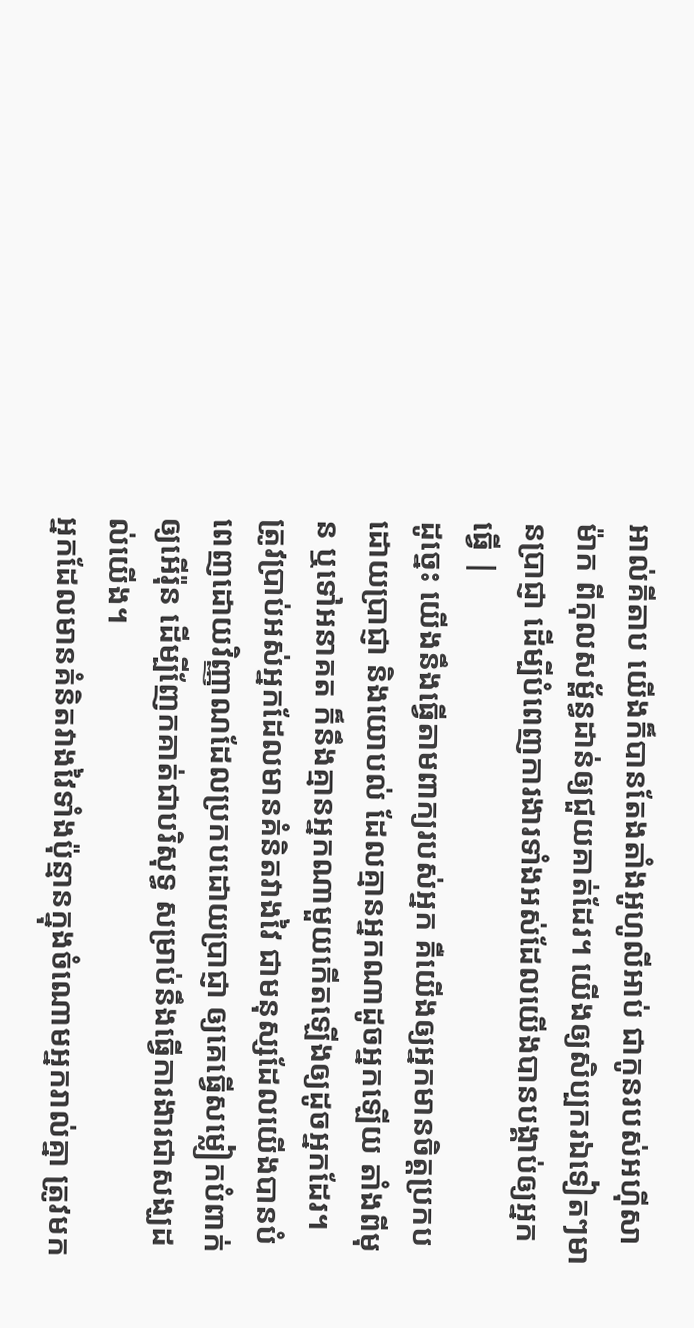អាល់គីតាប យើងក៏បានតែងតាំងអូហូលីអាប់ ជាកូនរបស់អហ៊ីសាម៉ាក ពីកុលសម្ព័ន្ធដាន់ឲ្យជួយគាត់ដែរ។ យើងឲ្យសិប្បករឯទៀតៗមានប្រាជ្ញា ដើម្បីបំពេញការងារទាំងអស់ដែលយើងបានបង្គាប់ឲ្យអ្នកធ្វើ |
ដូច្នេះ យើងនឹងធ្វើតាមពាក្យរបស់អ្នក គឺយើងឲ្យអ្នកមានចិត្តប្រកបដោយប្រាជ្ញា និងយោបល់ ដែលគ្មានអ្នកណាដូចអ្នកឡើយ តាំងពីមុន ឬទៅអនាគត ក៏នឹងគ្មានអ្នកណាមួយកើតឡើងឲ្យដូចអ្នកដែរ។
ត្រូវប្រាប់អស់អ្នកដែលមានគំនិតវាងវៃ ជាមនុស្សដែលយើងបានបំពេញដោយវិញ្ញាណដែលប្រកបដោយប្រាជ្ញា ឲ្យគេធ្វើសម្លៀកបំពាក់ឲ្យអើរ៉ុន ដើម្បីញែកគាត់ជាបរិសុទ្ធ សម្រាប់នឹងធ្វើការងារជាសង្ឃដល់យើង។
អ្នកដែលមានគំនិតវាងវៃទាំងប៉ុន្មានក្នុងចំណោមអ្នករាល់គ្នា ត្រូវមក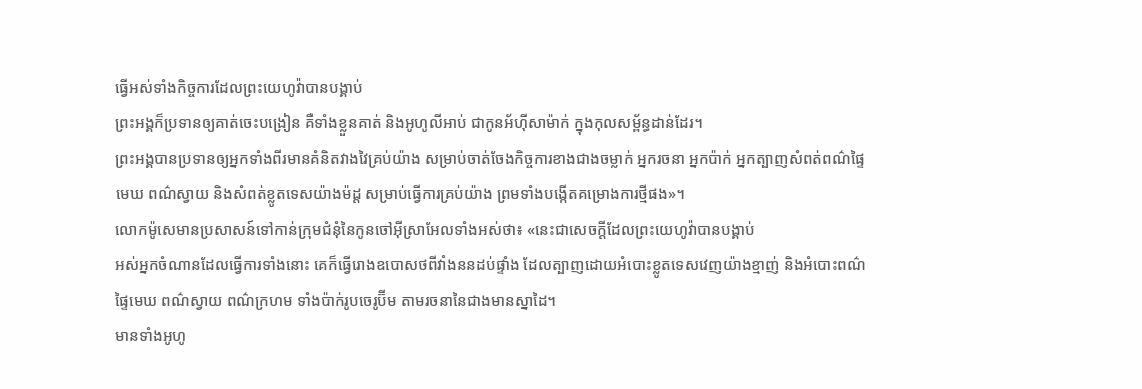ធ្វើអស់ទាំងកិច្ចការដែលព្រះយេហូវ៉ាបានបង្គាប់
ព្រះអង្គក៏ប្រទានឲ្យគាត់ចេះបង្រៀន គឺទាំងខ្លួនគាត់ និងអូហូលីអាប់ ជាកូនអ័ហ៊ីសាម៉ាក់ ក្នុងកុលសម្ព័ន្ធដាន់ដែរ។
ព្រះអង្គបានប្រទានឲ្យអ្នកទាំងពីរមានគំនិតវាងវៃគ្រប់យ៉ាង សម្រាប់ចាត់ចែងកិច្ចការខាងជាងចម្លាក់ អ្នករចនា អ្នកប៉ាក់ អ្នកត្បាញសំពត់ពណ៌ផ្ទៃមេឃ ពណ៌ស្វាយ និងសំពត់ខ្លូតទេសយ៉ាងម៉ដ្ត សម្រាប់ធ្វើការគ្រប់យ៉ាង ព្រមទាំងបង្កើតគម្រោងការថ្មីផង»។
លោកម៉ូសេមានប្រសាសន៍ទៅកាន់ក្រុមជំនុំនៃកូនចៅអ៊ីស្រាអែលទាំងអស់ថា៖ «នេះជាសេចក្ដីដែលព្រះយេហូវ៉ាបានបង្គាប់
អស់អ្នកចំណានដែលធ្វើការទាំងនោះ គេក៏ធ្វើរោងឧបោសថពីវាំងននដប់ផ្ទាំង ដែលត្បាញដោយអំបោះខ្លូតទេសវេញយ៉ាងខ្មាញ់ និងអំបោះពណ៌ផ្ទៃមេឃ ពណ៌ស្វាយ ពណ៌ក្រហម ទាំងប៉ាក់រូបចេរូប៊ីម តាមរចនានៃជាងមានស្នាដៃ។
មានទាំងអូហូ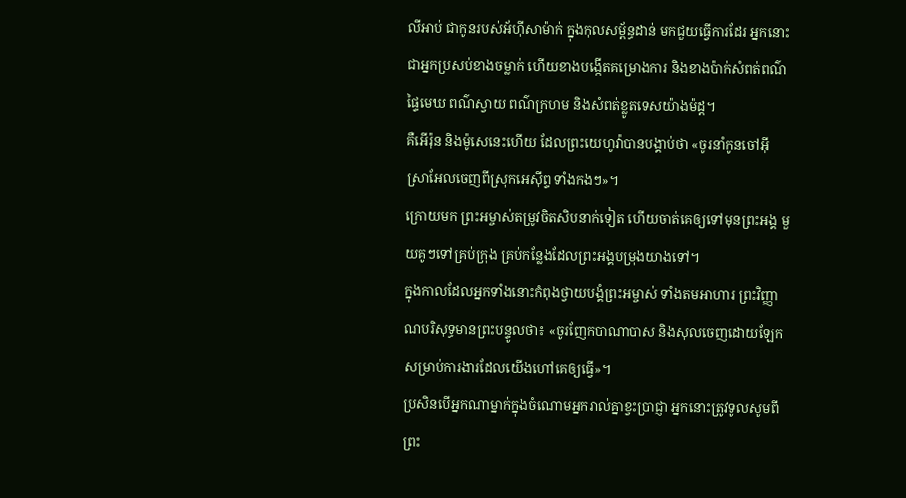លីអាប់ ជាកូនរបស់អ័ហ៊ីសាម៉ាក់ ក្នុងកុលសម្ព័ន្ធដាន់ មកជួយធ្វើការដែរ អ្នកនោះជាអ្នកប្រសប់ខាងចម្លាក់ ហើយខាងបង្កើតគម្រោងការ និងខាងប៉ាក់សំពត់ពណ៌ផ្ទៃមេឃ ពណ៌ស្វាយ ពណ៌ក្រហម និងសំពត់ខ្លូតទេសយ៉ាងម៉ដ្ត។
គឺអើរ៉ុន និងម៉ូសេនេះហើយ ដែលព្រះយេហូវ៉ាបានបង្គាប់ថា «ចូរនាំកូនចៅអ៊ីស្រាអែលចេញពីស្រុកអេស៊ីព្ទ ទាំងកងៗ»។
ក្រោយមក ព្រះអម្ចាស់តម្រូវចិតសិបនាក់ទៀត ហើយចាត់គេឲ្យទៅមុនព្រះអង្គ មួយគូៗទៅគ្រប់ក្រុង គ្រប់កន្លែងដែលព្រះអង្គបម្រុងយាងទៅ។
ក្នុងកាលដែលអ្នកទាំងនោះកំពុងថ្វាយបង្គំព្រះអម្ចាស់ ទាំងតមអាហារ ព្រះវិញ្ញាណបរិសុទ្ធមានព្រះបន្ទូលថា៖ «ចូរញែកបាណាបាស និងសុលចេញដោយឡែក សម្រាប់ការងារដែលយើងហៅគេឲ្យធ្វើ»។
ប្រសិនបើអ្នកណាម្នាក់ក្នុងចំណោមអ្នករាល់គ្នាខ្វះប្រាជ្ញា អ្នកនោះត្រូវទូលសូមពីព្រះ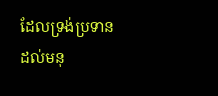ដែលទ្រង់ប្រទានដល់មនុ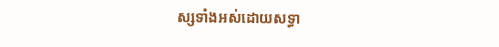ស្សទាំងអស់ដោយសទ្ធា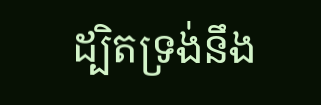ដ្បិតទ្រង់នឹង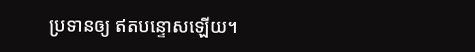ប្រទានឲ្យ ឥតបន្ទោសឡើយ។